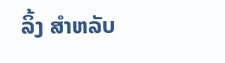ລິ້ງ ສຳຫລັບ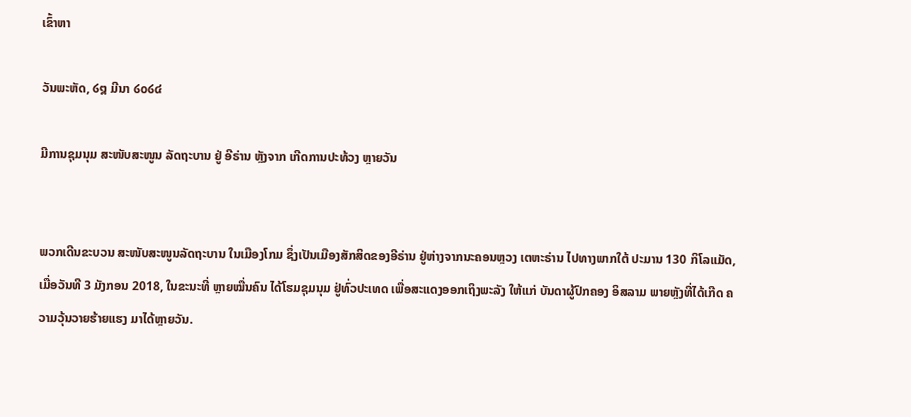ເຂົ້າຫາ

ວັນພະຫັດ, ໒໘ ມີນາ ໒໐໒໔

ມີການຊຸມນຸມ ສະໜັບສະໜູນ ລັດຖະບານ ຢູ່ ອີຣ່ານ ຫຼັງຈາກ ເກີດການປະທ້ວງ ຫຼາຍວັນ


ພວກເດີນຂະບວນ ສະໜັບສະໜູນລັດຖະບານ ໃນເມືອງໂກມ ຊຶ່ງເປັນເມືອງສັກສິດຂອງອີຣ່ານ ຢູ່ຫ່າງຈາກນະຄອນຫຼວງ ເຕຫະຣ່ານ ໄປທາງພາກໃຕ້ ປະມານ 130 ກິໂລແມັດ, ເມື່ອວັນທີ 3 ມັງກອນ 2018, ໃນຂະນະທີ່ ຫຼາຍໝື່ນຄົນ ໄດ້ໂຮມຊຸມນຸມ ຢູ່ທົ່ວປະເທດ ເພື່ອສະແດງອອກເຖິງພະລັງ ໃຫ້ແກ່ ບັນດາຜູ້ປົກຄອງ ອິສລາມ ພາຍຫຼັງທີ່ໄດ້ເກີດ ຄວາມວຸ້ນວາຍຮ້າຍແຮງ ມາໄດ້ຫຼາຍວັນ.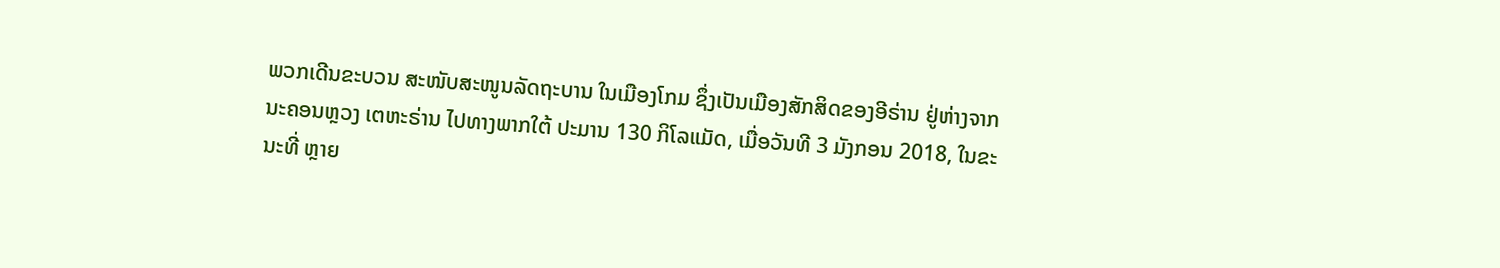ພວກເດີນຂະບວນ ສະໜັບສະໜູນລັດຖະບານ ໃນເມືອງໂກມ ຊຶ່ງເປັນເມືອງສັກສິດຂອງອີຣ່ານ ຢູ່ຫ່າງຈາກນະຄອນຫຼວງ ເຕຫະຣ່ານ ໄປທາງພາກໃຕ້ ປະມານ 130 ກິໂລແມັດ, ເມື່ອວັນທີ 3 ມັງກອນ 2018, ໃນຂະນະທີ່ ຫຼາຍ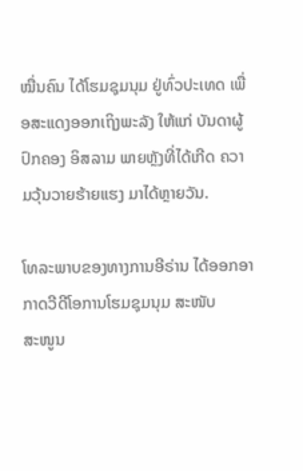ໝື່ນຄົນ ໄດ້ໂຮມຊຸມນຸມ ຢູ່ທົ່ວປະເທດ ເພື່ອສະແດງອອກເຖິງພະລັງ ໃຫ້ແກ່ ບັນດາຜູ້ປົກຄອງ ອິສລາມ ພາຍຫຼັງທີ່ໄດ້ເກີດ ຄວາມວຸ້ນວາຍຮ້າຍແຮງ ມາໄດ້ຫຼາຍວັນ.

ໂທລະພາບຂອງທາງການອີຣ່ານ ໄດ້ອອກອາກາດວີດີໂອການໂຮມຊຸມນຸມ ສະໜັບ
ສະໜູນ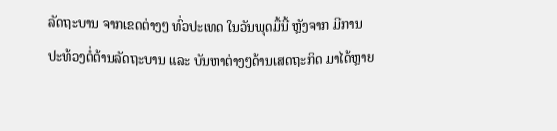ລັດຖະບານ ຈາກເຂດຕ່າງໆ ທົ່ວປະເທດ ໃນວັນພຸດມື້ນີ້ ຫຼັງຈາກ ມີການ
ປະທ້ວງຕໍ່ຕ້ານລັດຖະບານ ແລະ ບັນຫາຕ່າງໆດ້ານເສດຖະກິດ ມາໄດ້ຫຼາຍ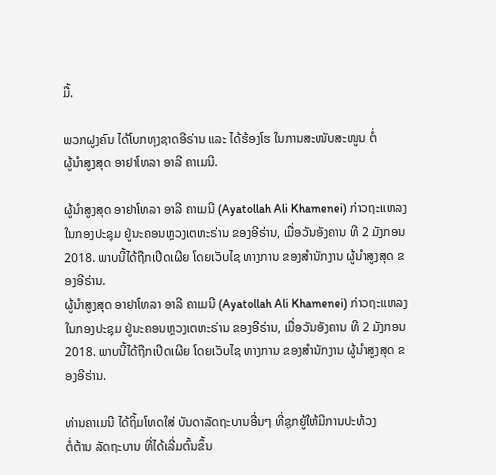ມື້.

ພວກຝູງຄົນ ໄດ້ໂບກທຸງຊາດອີຣ່ານ ແລະ ໄດ້ຮ້ອງໂຮ ໃນການສະໜັບສະໜູນ ຕໍ່
ຜູ້ນຳສູງສຸດ ອາຢາໂທລາ ອາລີ ຄາເມນີ.

ຜູ້ນຳສູງສຸດ ອາຢາໂທລາ ອາລີ ຄາເມນີ (Ayatollah Ali Khamenei) ກ່າວຖະແຫລງໃນກອງປະຊຸມ ຢູ່ນະຄອນຫຼວງເຕຫະຣ່ານ ຂອງອີຣ່ານ, ເມື່ອວັນອັງຄານ ທີ 2 ມັງກອນ 2018. ພາບນີ້ໄດ້ຖືກເປີດເຜີຍ ໂດຍເວັບໄຊ ທາງການ ຂອງສຳນັກງານ ຜູ້ນຳສູງສຸດ ຂອງອີຣ່ານ.
ຜູ້ນຳສູງສຸດ ອາຢາໂທລາ ອາລີ ຄາເມນີ (Ayatollah Ali Khamenei) ກ່າວຖະແຫລງໃນກອງປະຊຸມ ຢູ່ນະຄອນຫຼວງເຕຫະຣ່ານ ຂອງອີຣ່ານ, ເມື່ອວັນອັງຄານ ທີ 2 ມັງກອນ 2018. ພາບນີ້ໄດ້ຖືກເປີດເຜີຍ ໂດຍເວັບໄຊ ທາງການ ຂອງສຳນັກງານ ຜູ້ນຳສູງສຸດ ຂອງອີຣ່ານ.

ທ່ານຄາເມນີ ໄດ້ຖິ້ມໂທດໃສ່ ບັນດາລັດຖະບານອື່ນໆ ທີ່ຊຸກຍູ້ໃຫ້ມີການປະທ້ວງ
ຕໍ່ຕ້ານ ລັດຖະບານ ທີ່ໄດ້ເລີ່ມຕົ້ນຂຶ້ນ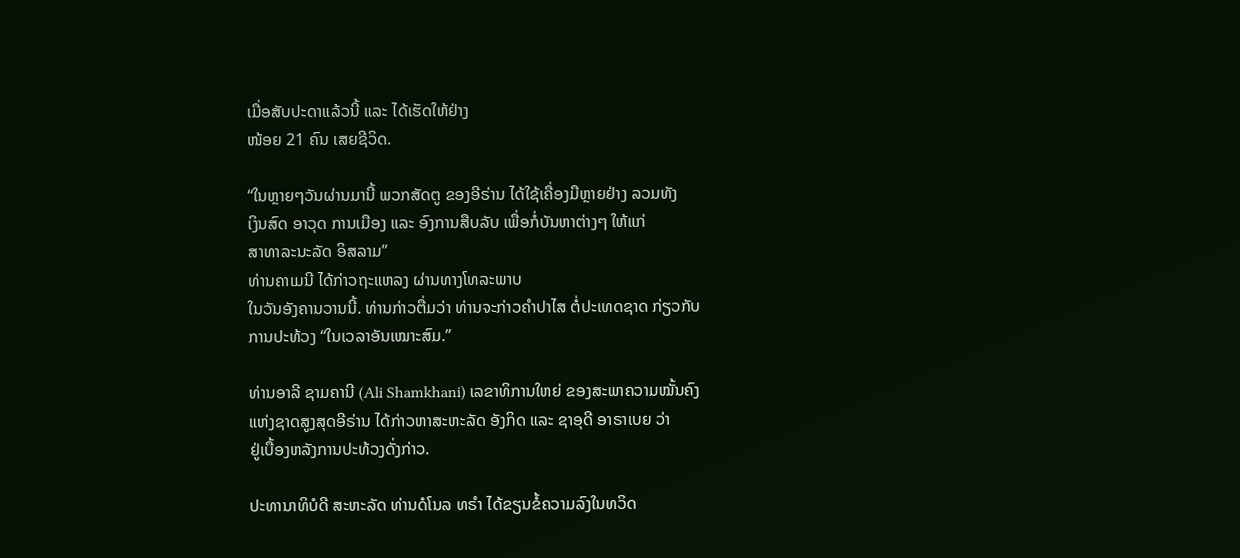ເມື່ອສັບປະດາແລ້ວນີ້ ແລະ ໄດ້ເຮັດໃຫ້ຢ່າງ
ໜ້ອຍ 21 ຄົນ ເສຍຊີວິດ.

“ໃນຫຼາຍໆວັນຜ່ານມານີ້ ພວກສັດຕູ ຂອງອີຣ່ານ ໄດ້ໃຊ້ເຄື່ອງມືຫຼາຍຢ່າງ ລວມທັງ
ເງິນສົດ ອາວຸດ ການເມືອງ ແລະ ອົງການສືບລັບ ເພື່ອກໍ່ບັນຫາຕ່າງໆ ໃຫ້ແກ່
ສາທາລະນະລັດ ອິສລາມ”
ທ່ານຄາເມນີ ໄດ້ກ່າວຖະແຫລງ ຜ່ານທາງໂທລະພາບ
ໃນວັນອັງຄານວານນີ້. ທ່ານກ່າວຕື່ມວ່າ ທ່ານຈະກ່າວຄຳປາໄສ ຕໍ່ປະເທດຊາດ ກ່ຽວກັບ
ການປະທ້ວງ “ໃນເວລາອັນເໝາະສົມ.”

ທ່ານອາລີ ຊາມຄານີ (Ali Shamkhani) ເລຂາທິການໃຫຍ່ ຂອງສະພາຄວາມໝັ້ນຄົງ
ແຫ່ງຊາດສູງສຸດອີຣ່ານ ໄດ້ກ່າວຫາສະຫະລັດ ອັງກິດ ແລະ ຊາອຸດີ ອາຣາເບຍ ວ່າ
ຢູ່ເບື້ອງຫລັງການປະທ້ວງດັ່ງກ່າວ.

ປະທານາທິບໍດີ ສະຫະລັດ ທ່ານດໍໂນລ ທຣຳ ໄດ້ຂຽນຂໍ້ຄວາມລົງໃນທວິດ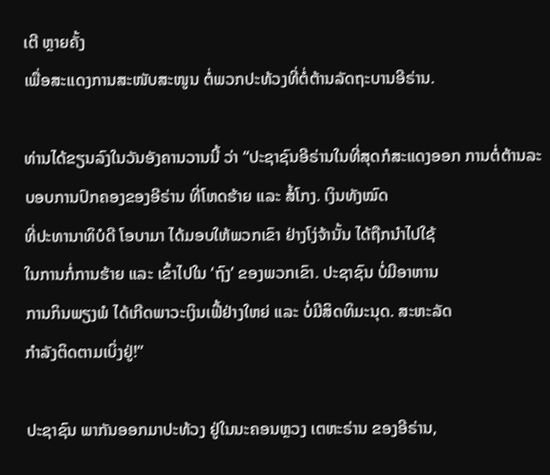ເຕີ ຫຼາຍຄັ້ງ
ເພື່ອສະແດງການສະໜັບສະໜູນ ຕໍ່ພວກປະທ້ວງທີ່ຕໍ່ຕ້ານລັດຖະບານອີຣ່ານ.

ທ່ານໄດ້ຂຽນລົງໃນວັນອັງຄານວານນີ້ ວ່າ “ປະຊາຊົນອີຣ່ານໃນທີ່ສຸດກໍສະແດງອອກ ການຕໍ່ຕ້ານລະບອບການປົກຄອງຂອງອີຣ່ານ ທີ່ໂຫດຮ້າຍ ແລະ ສໍ້ໂກງ. ເງິນທັງໝົດ
ທີ່ປະທານາທິບໍດີ ໂອບາມາ ໄດ້ມອບໃຫ້ພວກເຂົາ ຢ່າງໂງ່ຈ້ານັ້ນ ໄດ້ຖືກນຳໄປໃຊ້
ໃນການກໍ່ການຮ້າຍ ແລະ ເຂົ້າໄປໃນ ‘ຖົງ’ ຂອງພວກເຂົາ. ປະຊາຊົນ ບໍ່ມີອາຫານ
ການກິນພຽງພໍ ໄດ້ເກີດພາວະເງິນເຟີ້ຢ່າງໃຫຍ່ ແລະ ບໍ່ມີສິດທິມະນຸດ. ສະຫະລັດ
ກຳລັງຕິດຕາມເບິ່ງຢູ່!”

ປະຊາຊົນ ພາກັນອອກມາປະທ້ວງ ຢູ່ໃນນະຄອນຫຼວງ ເຕຫະຣ່ານ ຂອງອີຣ່ານ,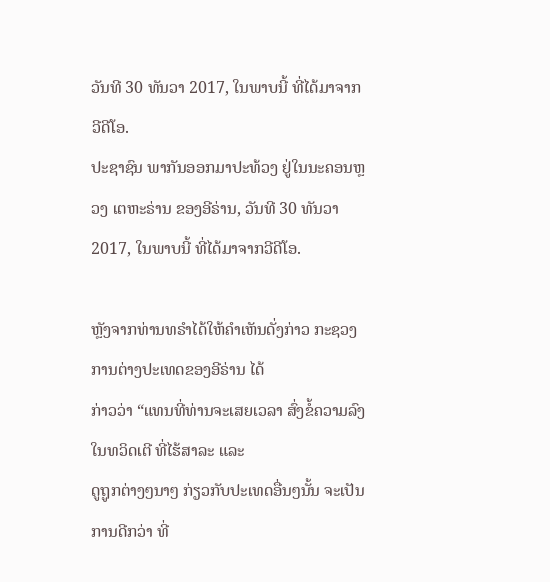ວັນທີ 30 ທັນວາ 2017, ໃນພາບນີ້ ທີ່ໄດ້ມາຈາກວີດີໂອ.
ປະຊາຊົນ ພາກັນອອກມາປະທ້ວງ ຢູ່ໃນນະຄອນຫຼວງ ເຕຫະຣ່ານ ຂອງອີຣ່ານ, ວັນທີ 30 ທັນວາ 2017, ໃນພາບນີ້ ທີ່ໄດ້ມາຈາກວີດີໂອ.

ຫຼັງຈາກທ່ານທຣຳໄດ້ໃຫ້ຄຳເຫັນດັ່ງກ່າວ ກະຊວງການຕ່າງປະເທດຂອງອີຣ່ານ ໄດ້
ກ່າວວ່າ “ແທນທີ່ທ່ານຈະເສຍເວລາ ສົ່ງຂໍ້ຄວາມລົງໃນທວິດເຕີ ທີ່ໄຮ້ສາລະ ແລະ
ດູຖູກຕ່າງໆນາໆ ກ່ຽວກັບປະເທດອື່ນໆນັ້ນ ຈະເປັນການດີກວ່າ ທີ່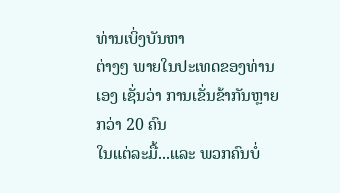ທ່ານເບິ່ງບັນຫາ
ຕ່າງໆ ພາຍໃນປະເທດຂອງທ່ານເອງ ເຊັ່ນວ່າ ການເຂັ່ນຂ້າກັນຫຼາຍ ກວ່າ 20 ຄົນ
ໃນແຕ່ລະມື້...ແລະ ພວກຄົນບໍ່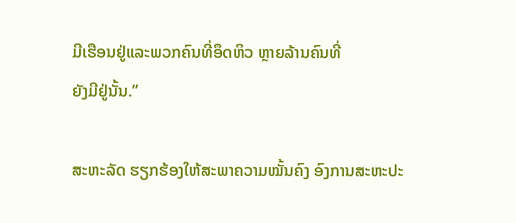ມີເຮືອນຢູ່ແລະພວກຄົນທີ່ອຶດຫິວ ຫຼາຍລ້ານຄົນທີ່
ຍັງມີຢູ່ນັ້ນ.”

ສະຫະລັດ ຮຽກຮ້ອງໃຫ້ສະພາຄວາມໝັ້ນຄົງ ອົງການສະຫະປະ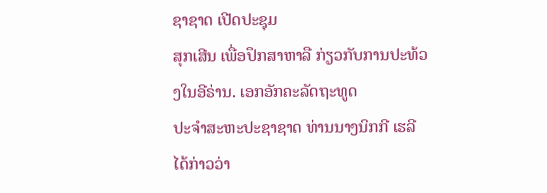ຊາຊາດ ເປີດປະຊຸມ
ສຸກເສີນ ເພື່ອປຶກສາຫາລື ກ່ຽວກັບການປະທ້ວງໃນອີຣ່ານ. ເອກອັກຄະລັດຖະທູດ
ປະຈຳສະຫະປະຊາຊາດ ທ່ານນາງນິກກີ ເຮລີ ໄດ້ກ່າວວ່າ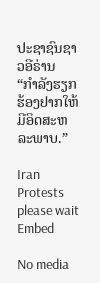ປະຊາຊົນຊາວອີຣ່ານ
“ກຳລັງຮຽກຮ້ອງຢາກໃຫ້ມີອິດສະຫລະພາບ.”

Iran Protests
please wait
Embed

No media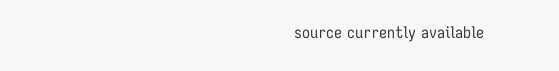source currently available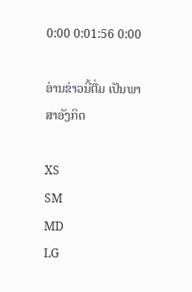0:00 0:01:56 0:00

ອ່ານຂ່າວນີ້ຕື່ມ ເປັນພາສາອັງກິດ

XS
SM
MD
LG